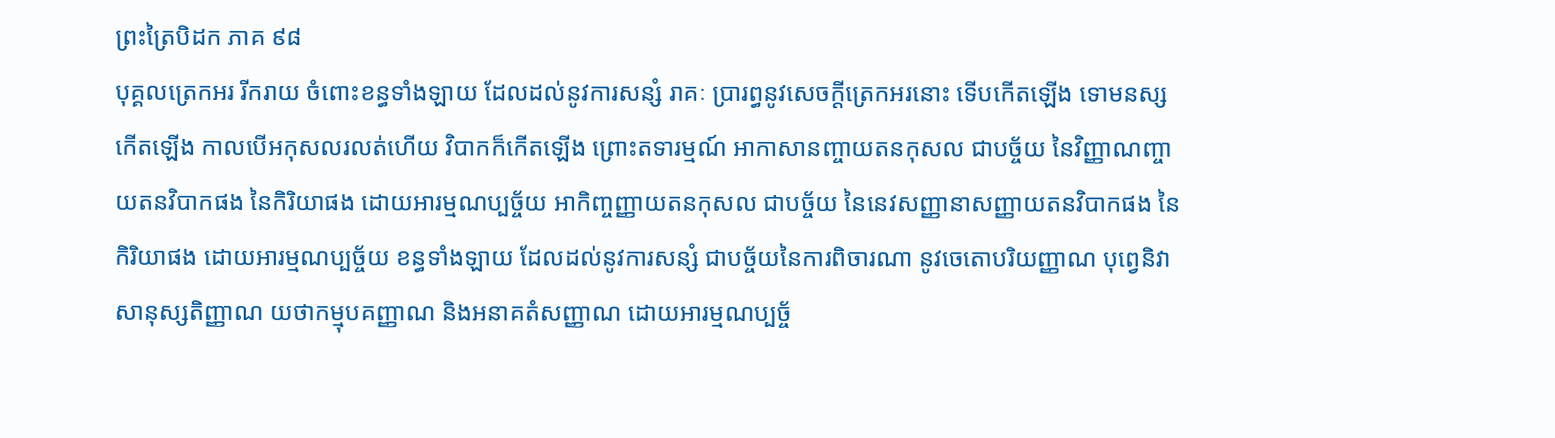ព្រះត្រៃបិដក ភាគ ៩៨
បុគ្គលត្រេកអរ រីករាយ ចំពោះខន្ធទាំងឡាយ ដែលដល់នូវការសន្សំ រាគៈ ប្រារព្ធនូវសេចក្តីត្រេកអរនោះ ទើបកើតឡើង ទោមនស្ស កើតឡើង កាលបើអកុសលរលត់ហើយ វិបាកក៏កើតឡើង ព្រោះតទារម្មណ៍ អាកាសានញ្ចាយតនកុសល ជាបច្ច័យ នៃវិញ្ញាណញ្ចាយតនវិបាកផង នៃកិរិយាផង ដោយអារម្មណប្បច្ច័យ អាកិញ្ចញ្ញាយតនកុសល ជាបច្ច័យ នៃនេវសញ្ញានាសញ្ញាយតនវិបាកផង នៃកិរិយាផង ដោយអារម្មណប្បច្ច័យ ខន្ធទាំងឡាយ ដែលដល់នូវការសន្សំ ជាបច្ច័យនៃការពិចារណា នូវចេតោបរិយញ្ញាណ បុព្វេនិវាសានុស្សតិញ្ញាណ យថាកម្មុបគញ្ញាណ និងអនាគតំសញ្ញាណ ដោយអារម្មណប្បច្ច័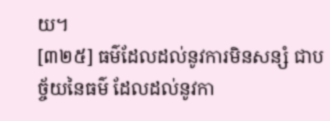យ។
[៣២៥] ធម៌ដែលដល់នូវការមិនសន្សំ ជាបច្ច័យនៃធម៌ ដែលដល់នូវកា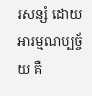រសន្សំ ដោយអារម្មណប្បច្ច័យ គឺ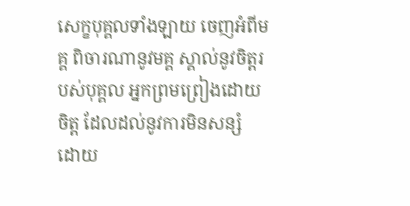សេក្ខបុគ្គលទាំងឡាយ ចេញអំពីមគ្គ ពិចារណានូវមគ្គ ស្គាល់នូវចិត្តរបស់បុគ្គល អ្នកព្រមព្រៀងដោយចិត្ត ដែលដល់នូវការមិនសន្សំ ដោយ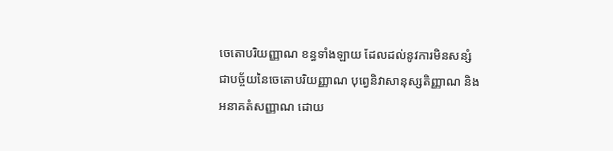ចេតោបរិយញ្ញាណ ខន្ធទាំងឡាយ ដែលដល់នូវការមិនសន្សំ ជាបច្ច័យនៃចេតោបរិយញ្ញាណ បុព្វេនិវាសានុស្សតិញ្ញាណ និងអនាគតំសញ្ញាណ ដោយ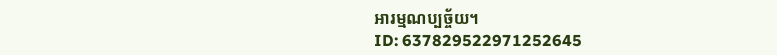អារម្មណប្បច្ច័យ។
ID: 637829522971252645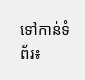ទៅកាន់ទំព័រ៖